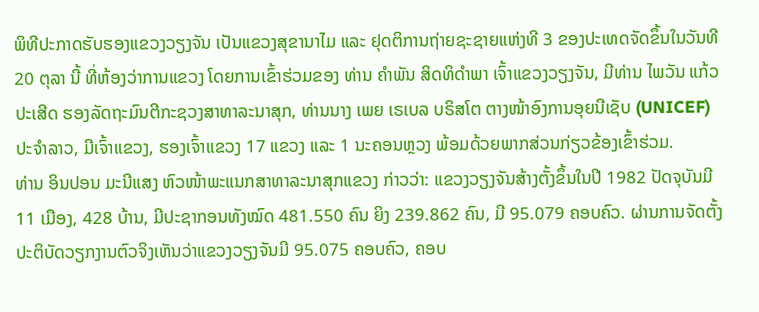ພິທີປະກາດຮັບຮອງແຂວງວຽງຈັນ ເປັນແຂວງສຸຂານາໄມ ແລະ ຢຸດຕິການຖ່າຍຊະຊາຍແຫ່ງທີ 3 ຂອງປະເທດຈັດຂຶ້ນໃນວັນທີ 20 ຕຸລາ ນີ້ ທີ່ຫ້ອງວ່າການແຂວງ ໂດຍການເຂົ້າຮ່ວມຂອງ ທ່ານ ຄຳພັນ ສິດທິດຳພາ ເຈົ້າແຂວງວຽງຈັນ, ມີທ່ານ ໄພວັນ ແກ້ວປະເສີດ ຮອງລັດຖະມົນຕີກະຊວງສາທາລະນາສຸກ, ທ່ານນາງ ເພຍ ເຣເບລ ບຣິສໂຕ ຕາງໜ້າອົງການອຸຍນີເຊັບ (UNICEF) ປະຈຳລາວ, ມີເຈົ້າແຂວງ, ຮອງເຈົ້າແຂວງ 17 ແຂວງ ແລະ 1 ນະຄອນຫຼວງ ພ້ອມດ້ວຍພາກສ່ວນກ່ຽວຂ້ອງເຂົ້າຮ່ວມ.
ທ່ານ ອິນປອນ ມະນີແສງ ຫົວໜ້າພະແນກສາທາລະນາສຸກແຂວງ ກ່າວວ່າ: ແຂວງວຽງຈັນສ້າງຕັ້ງຂຶ້ນໃນປີ 1982 ປັດຈຸບັນມີ 11 ເມືອງ, 428 ບ້ານ, ມີປະຊາກອນທັງໝົດ 481.550 ຄົນ ຍິງ 239.862 ຄົນ, ມີ 95.079 ຄອບຄົວ. ຜ່ານການຈັດຕັ້ງປະຕິບັດວຽກງານຕົວຈິງເຫັນວ່າແຂວງວຽງຈັນມີ 95.075 ຄອບຄົວ, ຄອບ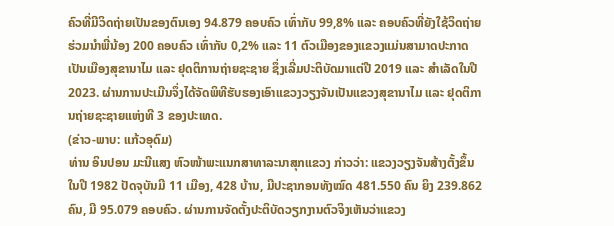ຄົວທີ່ມີວິດຖ່າຍເປັນຂອງຕົນເອງ 94.879 ຄອບຄົວ ເທົ່າກັບ 99,8% ແລະ ຄອບຄົວທີ່ຍັງໃຊ້ວິດຖ່າຍຮ່ວມນຳພີ່ນ້ອງ 200 ຄອບຄົວ ເທົ່າກັບ 0,2% ແລະ 11 ຕົວເມືອງຂອງແຂວງແມ່ນສາມາດປະກາດເປັນເມືອງສຸຂານາໄມ ແລະ ຢຸດຕິການຖ່າຍຊະຊາຍ ຊຶ່ງເລີ່ມປະຕິບັດມາແຕ່ປີ 2019 ແລະ ສຳເລັດໃນປີ 2023. ຜ່ານການປະເມີນຈຶ່ງໄດ້ຈັດພິທີຮັບຮອງເອົາແຂວງວຽງຈັນເປັນແຂວງສຸຂານາໄມ ແລະ ຢຸດຕິການຖ່າຍຊະຊາຍແຫ່ງທີ 3 ຂອງປະເທດ.
(ຂ່າວ-ພາບ: ແກ້ວອຸດົມ)
ທ່ານ ອິນປອນ ມະນີແສງ ຫົວໜ້າພະແນກສາທາລະນາສຸກແຂວງ ກ່າວວ່າ: ແຂວງວຽງຈັນສ້າງຕັ້ງຂຶ້ນໃນປີ 1982 ປັດຈຸບັນມີ 11 ເມືອງ, 428 ບ້ານ, ມີປະຊາກອນທັງໝົດ 481.550 ຄົນ ຍິງ 239.862 ຄົນ, ມີ 95.079 ຄອບຄົວ. ຜ່ານການຈັດຕັ້ງປະຕິບັດວຽກງານຕົວຈິງເຫັນວ່າແຂວງ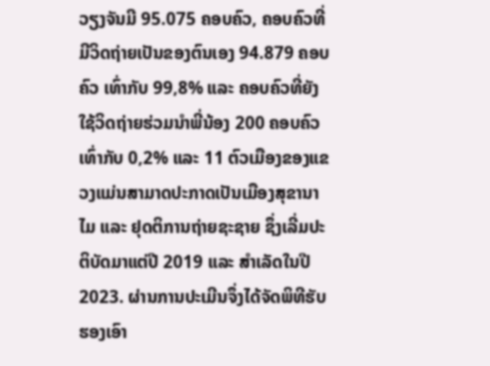ວຽງຈັນມີ 95.075 ຄອບຄົວ, ຄອບຄົວທີ່ມີວິດຖ່າຍເປັນຂອງຕົນເອງ 94.879 ຄອບຄົວ ເທົ່າກັບ 99,8% ແລະ ຄອບຄົວທີ່ຍັງໃຊ້ວິດຖ່າຍຮ່ວມນຳພີ່ນ້ອງ 200 ຄອບຄົວ ເທົ່າກັບ 0,2% ແລະ 11 ຕົວເມືອງຂອງແຂວງແມ່ນສາມາດປະກາດເປັນເມືອງສຸຂານາໄມ ແລະ ຢຸດຕິການຖ່າຍຊະຊາຍ ຊຶ່ງເລີ່ມປະຕິບັດມາແຕ່ປີ 2019 ແລະ ສຳເລັດໃນປີ 2023. ຜ່ານການປະເມີນຈຶ່ງໄດ້ຈັດພິທີຮັບຮອງເອົາ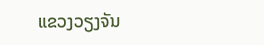ແຂວງວຽງຈັນ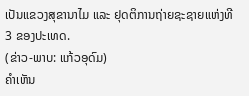ເປັນແຂວງສຸຂານາໄມ ແລະ ຢຸດຕິການຖ່າຍຊະຊາຍແຫ່ງທີ 3 ຂອງປະເທດ.
(ຂ່າວ-ພາບ: ແກ້ວອຸດົມ)
ຄໍາເຫັນ